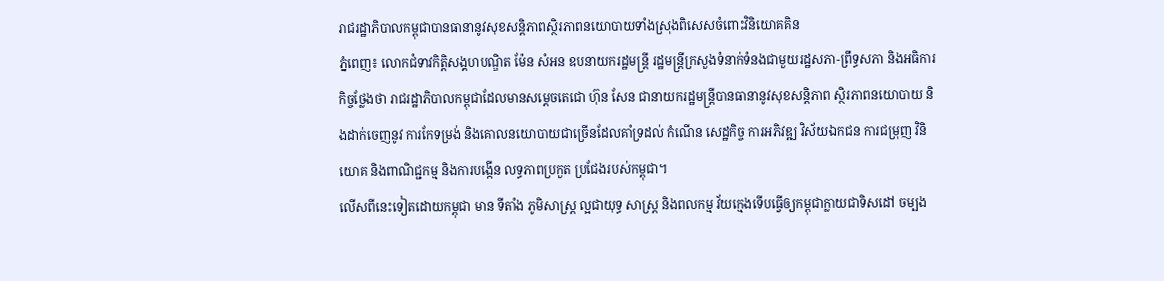រាជរដ្ឋាភិបាលកម្ពុជាបានធានានូវសុខសន្តិភាពស្ថិរភាពនយោបាយទាំងស្រុងពិសេសចំពោះវិនិយោគគិន
ភ្នំពេញ៖ លោកជំទាវកិត្តិសង្គហបណ្ឌិត ម៉ែន សំអន ឧបនាយករដ្ឋមន្ដ្រី រដ្ឋមន្ដ្រីក្រសួងទំនាក់ទំនងជាមួយរដ្ឋសភា-ព្រឹទ្ធសភា និងអធិការកិច្ចថ្លែងថា រាជរដ្ឋាភិបាលកម្ពុជាដែលមានសម្តេចតេជោ ហ៊ុន សែន ជានាយករដ្ឋមន្ត្រីបានធានានូវសុខសន្តិភាព ស្ថិរភាពនយោបាយ និងដាក់ចេញនូវ ការកែទម្រង់ និងគោលនយោបាយជាច្រើនដែលគាំទ្រដល់ កំណើន សេដ្ឋកិច្ច ការអភិវឌ្ឍ វិស័យឯកជន ការជម្រុញ វិនិយោគ និងពាណិជ្ជកម្ម និងការបង្កើន លទ្ធភាពប្រកួត ប្រជែងរបស់កម្ពុជា។
លើសពីនេះទៀតដោយកម្ពុជា មាន ទីតាំង ភូមិសាស្ត្រ ល្អជាយុទ្ធ សាស្ត្រ និងពលកម្ម វ័យក្មេងទើបធ្វើឲ្យកម្ពុជាក្លាយជាទិសដៅ ចម្បង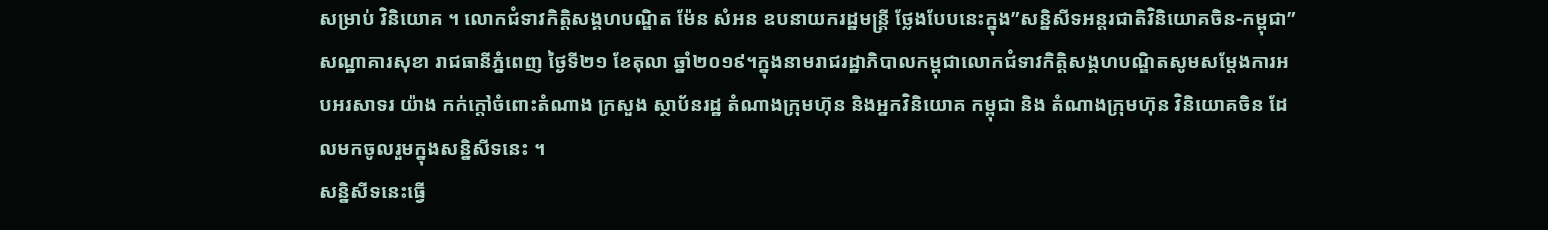សម្រាប់ វិនិយោគ ។ លោកជំទាវកិត្តិសង្គហបណ្ឌិត ម៉ែន សំអន ឧបនាយករដ្ឋមន្ដ្រី ថ្លែងបែបនេះក្នុង”សន្និសីទអន្តរជាតិវិនិយោគចិន-កម្ពុជា”សណ្ឋាគារសុខា រាជធានីភ្នំពេញ ថ្ងៃទី២១ ខែតុលា ឆ្នាំ២០១៩។ក្នុងនាមរាជរដ្ឋាភិបាលកម្ពុជាលោកជំទាវកិត្តិសង្គហបណ្ឌិតសូមសម្ដែងការអបអរសាទរ យ៉ាង កក់ក្ដៅចំពោះតំណាង ក្រសួង ស្ថាប័នរដ្ឋ តំណាងក្រុមហ៊ុន និងអ្នកវិនិយោគ កម្ពុជា និង តំណាងក្រុមហ៊ុន វិនិយោគចិន ដែលមកចូលរួមក្នុងសន្និសីទនេះ ។
សន្និសីទនេះធ្វើ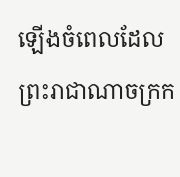ឡើងចំពេលដែលព្រះរាជាណាចក្រក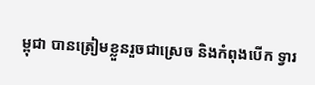ម្ពុជា បានត្រៀមខ្លួនរួចជាស្រេច និងកំពុងបើក ទ្វារ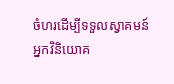ចំហរដើម្បីទទួលស្វាគមន៍អ្នកវិនិយោគ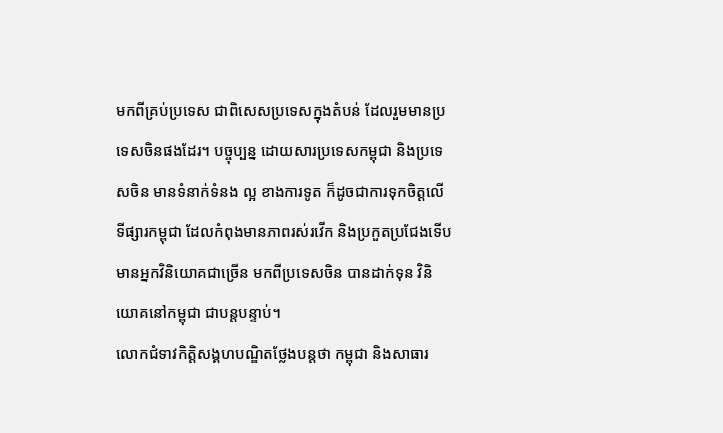មកពីគ្រប់ប្រទេស ជាពិសេសប្រទេសក្នុងតំបន់ ដែលរួមមានប្រទេសចិនផងដែរ។ បច្ចុប្បន្ន ដោយសារប្រទេសកម្ពុជា និងប្រទេសចិន មានទំនាក់ទំនង ល្អ ខាងការទូត ក៏ដូចជាការទុកចិត្តលើ ទីផ្សារកម្ពុជា ដែលកំពុងមានភាពរស់រវើក និងប្រកួតប្រជែងទើបមានអ្នកវិនិយោគជាច្រើន មកពីប្រទេសចិន បានដាក់ទុន វិនិយោគនៅកម្ពុជា ជាបន្តបន្ទាប់។
លោកជំទាវកិត្តិសង្គហបណ្ឌិតថ្លែងបន្តថា កម្ពុជា និងសាធារ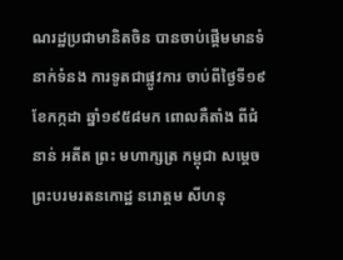ណរដ្ឋប្រជាមានិតចិន បានចាប់ផ្តើមមានទំនាក់ទំនង ការទូតជាផ្លូវការ ចាប់ពីថ្ងៃទី១៩ ខែកក្កដា ឆ្នាំ១៩៥៨មក ពោលគឺតាំង ពីជំនាន់ អតីត ព្រះ មហាក្សត្រ កម្ពុជា សម្តេចព្រះបរមរតនកោដ្ឋ នរោត្តម សីហនុ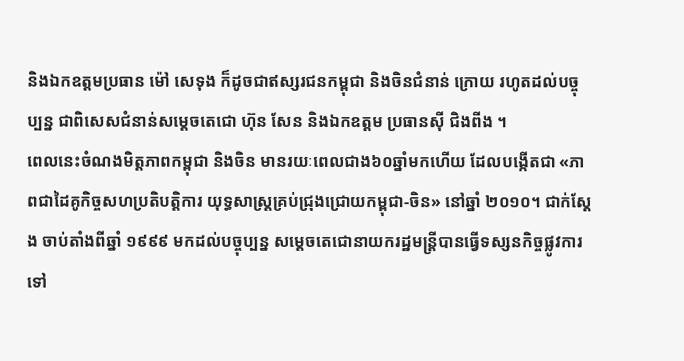និងឯកឧត្តមប្រធាន ម៉ៅ សេទុង ក៏ដូចជាឥស្សរជនកម្ពុជា និងចិនជំនាន់ ក្រោយ រហូតដល់បច្ចុប្បន្ន ជាពិសេសជំនាន់សម្តេចតេជោ ហ៊ុន សែន និងឯកឧត្តម ប្រធានស៊ី ជិងពីង ។
ពេលនេះចំណងមិត្តភាពកម្ពុជា និងចិន មានរយៈពេលជាង៦០ឆ្នាំមកហើយ ដែលបង្កើតជា «ភាពជាដៃគូកិច្ចសហប្រតិបត្តិការ យុទ្ធសាស្ត្រគ្រប់ជ្រុងជ្រោយកម្ពុជា-ចិន» នៅឆ្នាំ ២០១០។ ជាក់ស្តែង ចាប់តាំងពីឆ្នាំ ១៩៩៩ មកដល់បច្ចុប្បន្ន សម្តេចតេជោនាយករដ្ឋមន្ត្រីបានធ្វើទស្សនកិច្ចផ្លូវការ ទៅ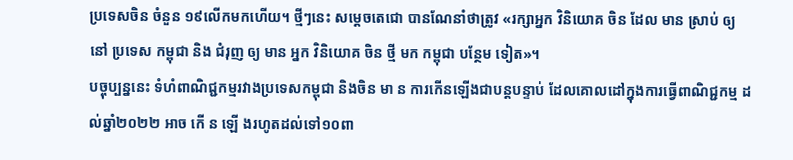ប្រទេសចិន ចំនួន ១៩លើកមកហើយ។ ថ្មីៗនេះ សម្តេចតេជោ បានណែនាំថាត្រូវ «រក្សាអ្នក វិនិយោគ ចិន ដែល មាន ស្រាប់ ឲ្យ នៅ ប្រទេស កម្ពុជា និង ជំរុញ ឲ្យ មាន អ្នក វិនិយោគ ចិន ថ្មី មក កម្ពុជា បន្ថែម ទៀត»។
បច្ចុប្បន្ននេះ ទំហំពាណិជ្ជកម្មរវាងប្រទេសកម្ពុជា និងចិន មា ន ការកើនឡើងជាបន្តបន្ទាប់ ដែលគោលដៅក្នុងការធ្វើពាណិជ្ជកម្ម ដល់ឆ្នាំ២០២២ អាច កើ ន ឡើ ងរហូតដល់ទៅ១០ពា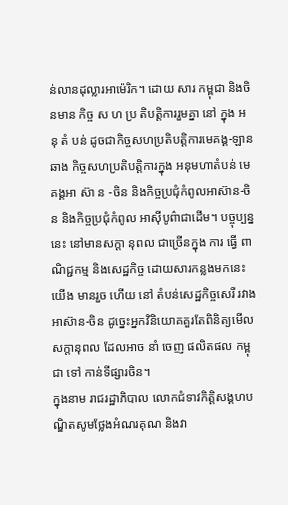ន់លានដុល្លារអាម៉េរិក។ ដោយ សារ កម្ពុជា និងចិនមាន កិច្ច ស ហ ប្រ តិបត្តិការរួមគ្នា នៅ ក្នុង អ នុ តំ បន់ ដូចជាកិច្ចសហប្រតិបត្តិការមេគង្គ-ឡានឆាង កិច្ចសហប្រតិបត្តិការក្នុង អនុមហាតំបន់ មេគង្គអា ស៊ា ន -ចិន និងកិច្ចប្រជុំកំពូលអាស៊ាន-ចិន និងកិច្ចប្រជុំកំពូល អាស៊ីបូព៌ាជាដើម។ បច្ចុប្បន្ននេះ នៅមានសក្ដា នុពល ជាច្រើនក្នុង ការ ធ្វើ ពាណិជ្ជកម្ម និងសេដ្ឋកិច្ច ដោយសារកន្លងមកនេះយើង មានរួច ហើយ នៅ តំបន់សេដ្ឋកិច្ចសេរី រវាង អាស៊ាន-ចិន ដូច្នេះអ្នកវិនិយោគគួរតែពិនិត្យមើលសក្តានុពល ដែលអាច នាំ ចេញ ផលិតផល កម្ពុជា ទៅ កាន់ទីផ្សារចិន។
ក្នុងនាម រាជរដ្ឋាភិបាល លោកជំទាវកិត្តិសង្គហបណ្ឌិតសូមថ្លែងអំណរគុណ និងវា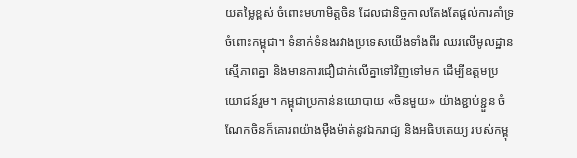យតម្លៃខ្ពស់ ចំពោះមហាមិត្តចិន ដែលជានិច្ចកាលតែងតែផ្តល់ការគាំទ្រចំពោះកម្ពុជា។ ទំនាក់ទំនងរវាងប្រទេសយើងទាំងពីរ ឈរលើមូលដ្ឋានស្មើភាពគ្នា និងមានការជឿជាក់លើគ្នាទៅវិញទៅមក ដើម្បីឧត្តមប្រយោជន៍រួម។ កម្ពុជាប្រកាន់នយោបាយ «ចិនមួយ» យ៉ាងខ្ជាប់ខ្ជួន ចំណែកចិនក៏គោរពយ៉ាងម៉ឺងម៉ាត់នូវឯករាជ្យ និងអធិបតេយ្យ របស់កម្ពុ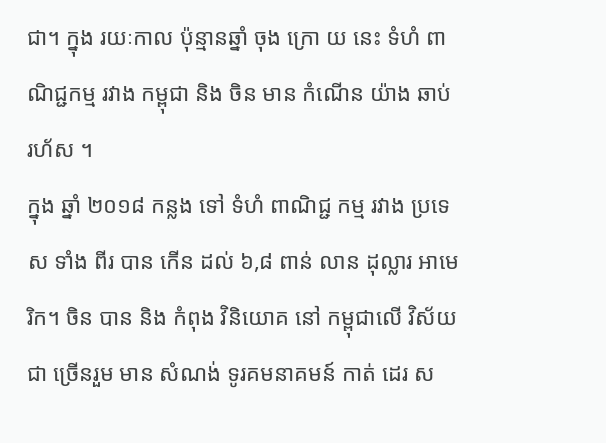ជា។ ក្នុង រយៈកាល ប៉ុន្មានឆ្នាំ ចុង ក្រោ យ នេះ ទំហំ ពាណិជ្ជកម្ម រវាង កម្ពុជា និង ចិន មាន កំណើន យ៉ាង ឆាប់ រហ័ស ។
ក្នុង ឆ្នាំ ២០១៨ កន្លង ទៅ ទំហំ ពាណិជ្ជ កម្ម រវាង ប្រទេស ទាំង ពីរ បាន កើន ដល់ ៦,៨ ពាន់ លាន ដុល្លារ អាមេរិក។ ចិន បាន និង កំពុង វិនិយោគ នៅ កម្ពុជាលើ វិស័យ ជា ច្រើនរួម មាន សំណង់ ទូរគមនាគមន៍ កាត់ ដេរ ស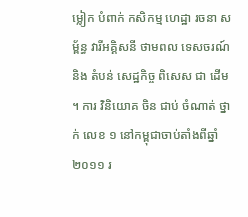ម្លៀក បំពាក់ កសិកម្ម ហេដ្ឋា រចនា សម្ព័ន្ធ វារីអគ្គិសនី ថាមពល ទេសចរណ៍ និង តំបន់ សេដ្ឋកិច្ច ពិសេស ជា ដើម ។ ការ វិនិយោគ ចិន ជាប់ ចំណាត់ ថ្នាក់ លេខ ១ នៅកម្ពុជាចាប់តាំងពីឆ្នាំ ២០១១ រ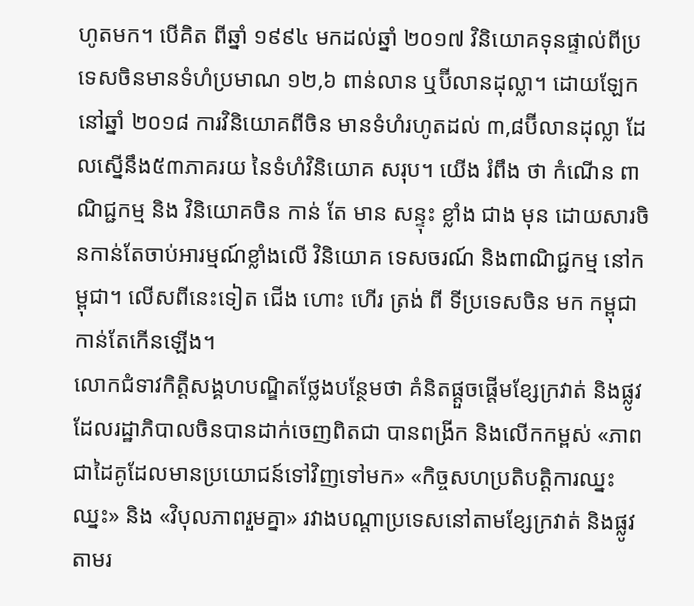ហូតមក។ បើគិត ពីឆ្នាំ ១៩៩៤ មកដល់ឆ្នាំ ២០១៧ វិនិយោគទុនផ្ទាល់ពីប្រទេសចិនមានទំហំប្រមាណ ១២,៦ ពាន់លាន ឬប៊ីលានដុល្លា។ ដោយឡែកនៅឆ្នាំ ២០១៨ ការវិនិយោគពីចិន មានទំហំរហូតដល់ ៣,៨ប៊ីលានដុល្លា ដែលស្នើនឹង៥៣ភាគរយ នៃទំហំវិនិយោគ សរុប។ យើង រំពឹង ថា កំណើន ពាណិជ្ជកម្ម និង វិនិយោគចិន កាន់ តែ មាន សន្ទុះ ខ្លាំង ជាង មុន ដោយសារចិនកាន់តែចាប់អារម្មណ៍ខ្លាំងលើ វិនិយោគ ទេសចរណ៍ និងពាណិជ្ជកម្ម នៅកម្ពុជា។ លើសពីនេះទៀត ជើង ហោះ ហើរ ត្រង់ ពី ទីប្រទេសចិន មក កម្ពុជាកាន់តែកើនឡើង។
លោកជំទាវកិត្តិសង្គហបណ្ឌិតថ្លែងបន្ថែមថា គំនិតផ្តួចផ្តើមខ្សែក្រវាត់ និងផ្លូវ ដែលរដ្ឋាភិបាលចិនបានដាក់ចេញពិតជា បានពង្រីក និងលើកកម្ពស់ «ភាពជាដៃគូដែលមានប្រយោជន៍ទៅវិញទៅមក» «កិច្ចសហប្រតិបត្តិការឈ្នះឈ្នះ» និង «វិបុលភាពរួមគ្នា» រវាងបណ្តាប្រទេសនៅតាមខ្សែក្រវាត់ និងផ្លូវ តាមរ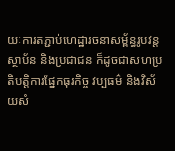យៈការតភ្ជាប់ហេដ្ឋារចនាសម្ព័ន្ធរូបវន្ត ស្ថាប័ន និងប្រជាជន ក៏ដូចជាសហប្រតិបត្តិការផ្នែកធុរកិច្ច វប្បធម៌ និងវិស័យសំ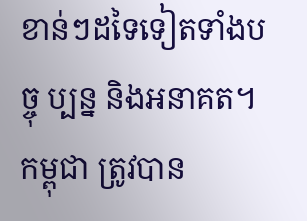ខាន់ៗដទៃទៀតទាំងបច្ចុ ប្បន្ន និងអនាគត។
កម្ពុជា ត្រូវបាន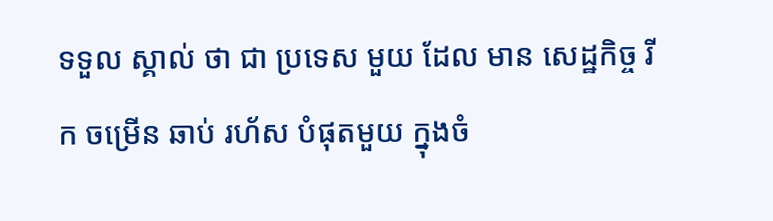ទទួល ស្គាល់ ថា ជា ប្រទេស មួយ ដែល មាន សេដ្ឋកិច្ច រី ក ចម្រើន ឆាប់ រហ័ស បំផុតមួយ ក្នុងចំ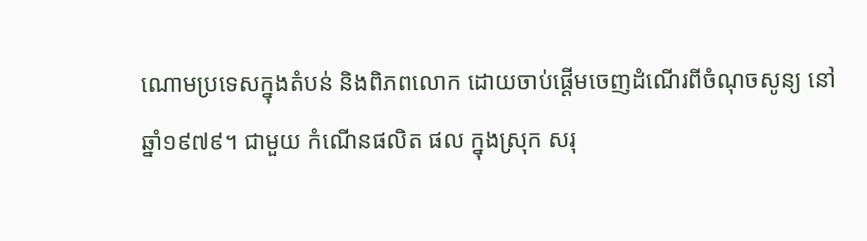ណោមប្រទេសក្នុងតំបន់ និងពិភពលោក ដោយចាប់ផ្តើមចេញដំណើរពីចំណុចសូន្យ នៅ ឆ្នាំ១៩៧៩។ ជាមួយ កំណើនផលិត ផល ក្នុងស្រុក សរុ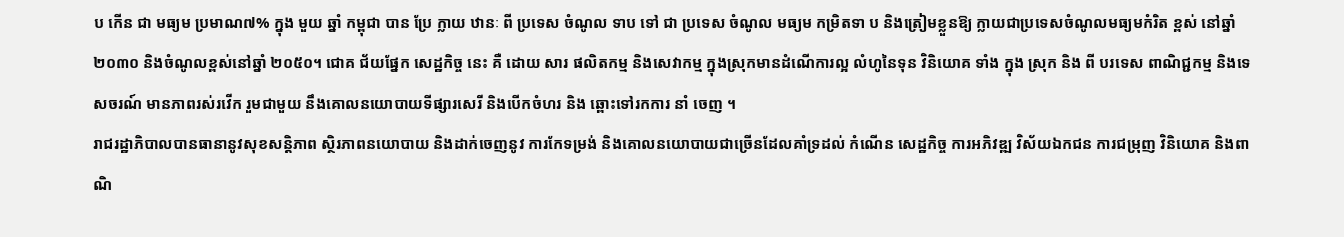ប កើន ជា មធ្យម ប្រមាណ៧% ក្នុង មួយ ឆ្នាំ កម្ពុជា បាន ប្រែ ក្លាយ ឋានៈ ពី ប្រទេស ចំណូល ទាប ទៅ ជា ប្រទេស ចំណូល មធ្យម កម្រិតទា ប និងត្រៀមខ្លួនឱ្យ ក្លាយជាប្រទេសចំណូលមធ្យមកំរិត ខ្ពស់ នៅឆ្នាំ ២០៣០ និងចំណូលខ្ពស់នៅឆ្នាំ ២០៥០។ ជោគ ជ័យផ្នែក សេដ្ឋកិច្ច នេះ គឺ ដោយ សារ ផលិតកម្ម និងសេវាកម្ម ក្នុងស្រុកមានដំណើការល្អ លំហូនៃទុន វិនិយោគ ទាំង ក្នុង ស្រុក និង ពី បរទេស ពាណិជ្ជកម្ម និងទេសចរណ៍ មានភាពរស់រវើក រួមជាមួយ នឹងគោលនយោបាយទីផ្សារសេរី និងបើកចំហរ និង ឆ្ពោះទៅរកការ នាំ ចេញ ។
រាជរដ្ឋាភិបាលបានធានានូវសុខសន្តិភាព ស្ថិរភាពនយោបាយ និងដាក់ចេញនូវ ការកែទម្រង់ និងគោលនយោបាយជាច្រើនដែលគាំទ្រដល់ កំណើន សេដ្ឋកិច្ច ការអភិវឌ្ឍ វិស័យឯកជន ការជម្រុញ វិនិយោគ និងពាណិ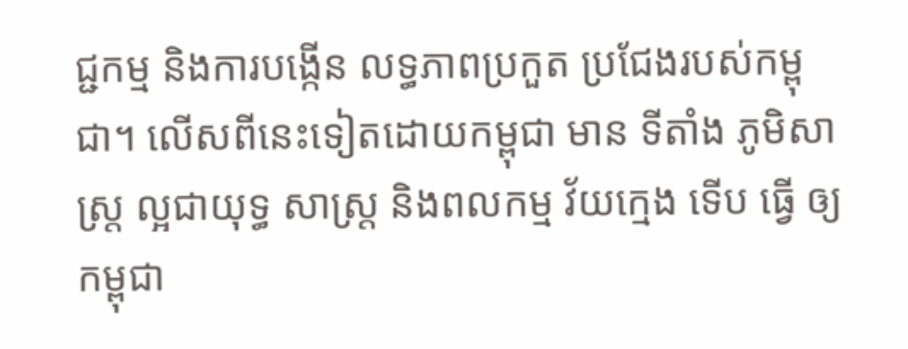ជ្ជកម្ម និងការបង្កើន លទ្ធភាពប្រកួត ប្រជែងរបស់កម្ពុជា។ លើសពីនេះទៀតដោយកម្ពុជា មាន ទីតាំង ភូមិសាស្ត្រ ល្អជាយុទ្ធ សាស្ត្រ និងពលកម្ម វ័យក្មេង ទើប ធ្វើ ឲ្យ កម្ពុជា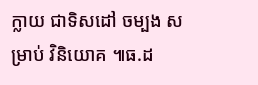ក្លាយ ជាទិសដៅ ចម្បង សម្រាប់ វិនិយោគ ៕ធ.ដ